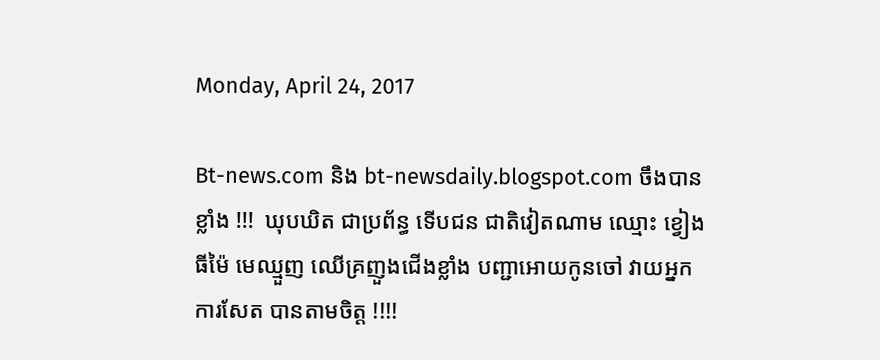Monday, April 24, 2017

Bt-news.com និង bt-newsdaily.blogspot.com ចឹងបានខ្លាំង !!!  ឃុបឃិត ជាប្រព័ន្ធ ទើបជន ជាតិវៀតណាម ឈ្មោះ ខ្វៀង ធីម៉ៃ មេឈ្មួញ ឈើគ្រញួងជើងខ្លាំង បញ្ជាអោយកូនចៅ វាយអ្នកការសែត បានតាមចិត្ត !!!!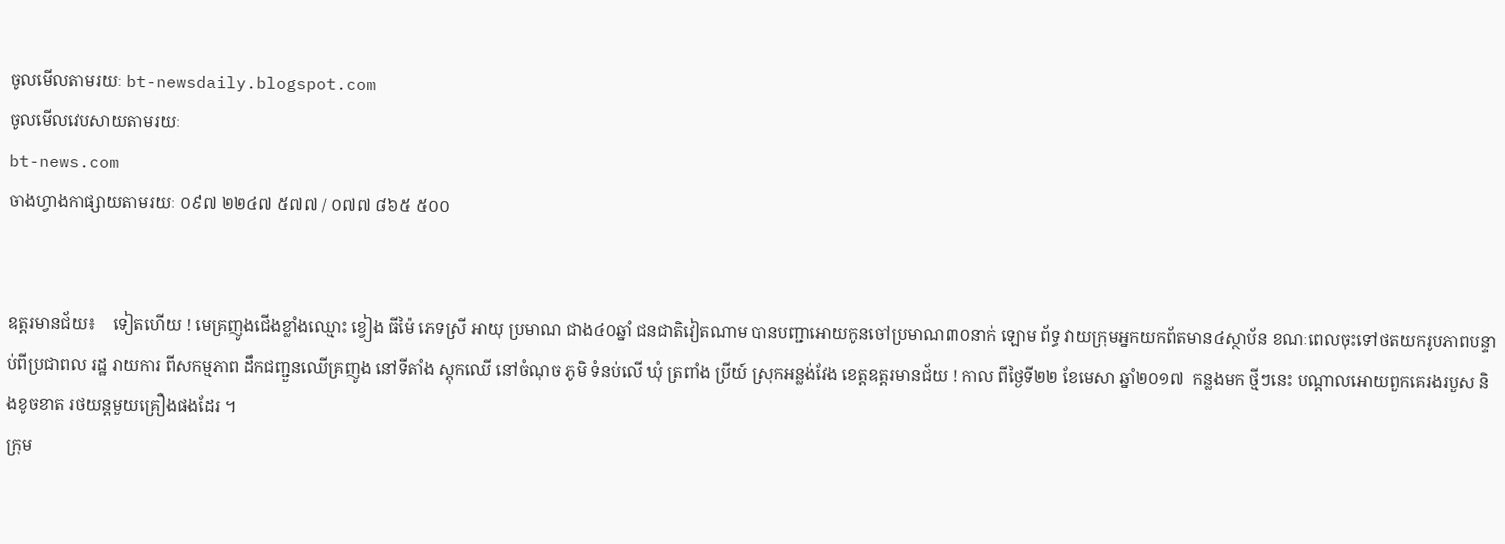ចូលមើលតាមរយៈ bt-newsdaily.blogspot.com
ចូលមើលវេបសាយតាមរយៈ
bt-news.com
ចាងហ្វាងកាផ្សាយតាមរយៈ ០៩៧ ២២៤៧ ៥៧៧ / ០៧៧ ៨៦៥ ៥០០


ឧត្តរមានជ័យ៖    ទៀតហើយ ! មេគ្រញូងជើងខ្លាំងឈ្មោះ ខ្វៀង ធីម៉ៃ ភេទស្រី អាយុ ប្រមាណ ជាង៤០ឆ្នាំ ជនជាតិវៀតណាម បានបញ្ជាអោយកូនចៅប្រមាណ៣០នាក់ ឡោម ព័ទ្ធ វាយក្រុមអ្នកយកព័តមាន៤ស្ថាប័ន ខណៈពេលចុះទៅថតយករូបភាពបន្ទាប់ពីប្រជាពល រដ្ឋ រាយការ ពីសកម្មភាព ដឹកជញ្ជួនឈើគ្រញូង នៅទីតាំង ស្តុកឈើ នៅចំណុច ភូមិ ទំនប់លើ ឃុំ ត្រពាំង ប្រីយ៍ ស្រុកអន្លង់វែង ខេត្តឧត្តរមានជ័យ ! កាល ពីថ្ងៃទី២២ ខែមេសា ឆ្នាំ២០១៧  កន្លងមក ថ្មីៗនេះ បណ្តាលអោយពួកគេរងរបួស និងខូចខាត រថយន្តមួយគ្រឿងផងដែរ ។
ក្រុម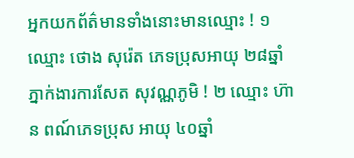អ្នកយកព័ត៌មានទាំងនោះមានឈ្មោះ ! ១ឈ្មោះ ថោង សុរ៉េត ភេទប្រុសអាយុ ២៨ឆ្នាំ ភ្នាក់ងារការសែត សុវណ្ណភូមិ ! ២ ឈ្មោះ ហ៊ាន ពណ៍ភេទប្រុស អាយុ ៤០ឆ្នាំ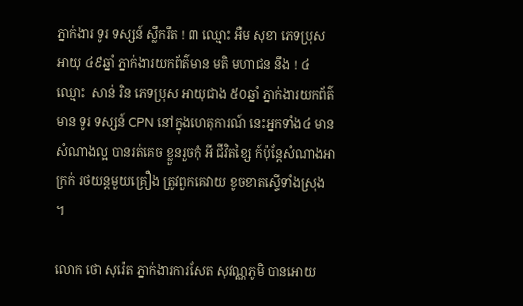ភ្នាក់ងារ ទូរ ទស្សន៍ ស្លឹករឹត ! ៣ ឈ្មោះ អឺម សុខា ភេទប្រុស អាយុ ៤៩ឆ្នាំ ភ្នាក់ងារយកព័ត៌មាន មតិ មហាជន នឹង ! ៤ ឈ្មោះ  សាន់ រិន ភេទប្រុស អាយុជាង ៥០ឆ្នាំ ភ្នាក់ងារយកព័ត៌មាន ទូរ ទស្សន៍ CPN នៅក្នុងហេតុការណ៍ នេះអ្នកទាំង៤ មាន សំណាងល្អ បានរត់គេច ខ្លួនរួចកុំ អី ជីវិតខ្សៃ ក៍ប៉ុន្តែសំណាងអាក្រក់ រថយន្តមួយគ្រឿង ត្រូវពួកគេវាយ ខូចខាតស្ទើទាំងស្រុង ។

លោក ថោ សុរ៉េត ភ្នាក់ងារការសែត សុវណ្ណភូមិ បានអោយ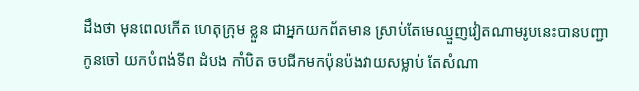ដឹងថា មុនពេលកើត ហេតុក្រុម ខ្លួន ជាអ្នកយកព័តមាន ស្រាប់តែមេឈ្មួញវៀតណាមរូបនេះបានបញ្ជាកូនចៅ យកបំពង់ទីព ដំបង កាំបិត ចបជីកមកប៉ុនប៉ងវាយសម្លាប់ តែសំណា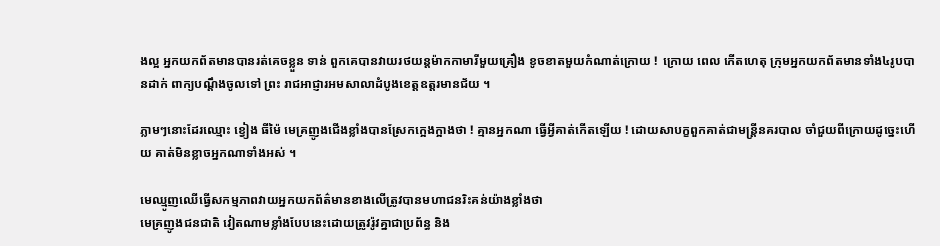ងល្អ អ្នកយកព័តមានបានរត់គេចខ្លួន ទាន់ ពួកគេបានវាយរថយន្តម៉ាកកាមារីមួយគ្រឿង ខូចខាតមួយកំណាត់ក្រោយ !  ក្រោយ ពេល កើតហេតុ ក្រុមអ្នកយកព័តមានទាំង៤រូបបានដាក់ ពាក្យបណ្តឹងចូលទៅ ព្រះ រាជអាជ្ញារអមសាលាដំបូងខេត្តឧត្តរមានជ័យ ។

ភ្លាមៗនោះដែរឈ្មោះ ខ្វៀង ធីម៉ៃ មេគ្រញូងជើងខ្លាំងបានស្រែកក្អេងក្អាងថា ! គ្មានអ្នកណា ធ្វើអ្វីគាត់កើតឡើយ ! ដោយសាបក្ខពួកគាត់ជាមន្រ្តីនគរបាល ចាំជួយពីក្រោយដូច្នេះហើយ គាត់មិនខ្លាចអ្នកណាទាំងអស់ ។

មេឈ្មូញឈើធ្វើសកម្មភាពវាយអ្នកយកព័ត៌មានខាងលើត្រូវបានមហាជនរិះគន់យ៉ាងខ្លាំងថា
មេគ្រញូងជនជាតិ វៀតណាមខ្លាំងបែបនេះដោយត្រូវរ៉ូវគ្នាជាប្រព័ន្ធ និង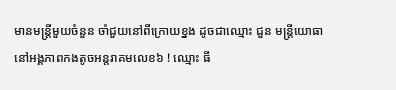មានមន្រ្តីមួយចំនួន ចាំជួយនៅពីក្រោយខ្នង ដូចជាឈ្មោះ ជួន មន្រ្តីយោធានៅអង្គភាពកងតូចអន្តរាគមលេខ៦ ! ឈ្មោះ ធី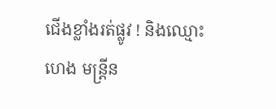ជើងខ្លាំងរត់ផ្លូវ ! និងឈ្មោះ ហេង មន្រ្តីន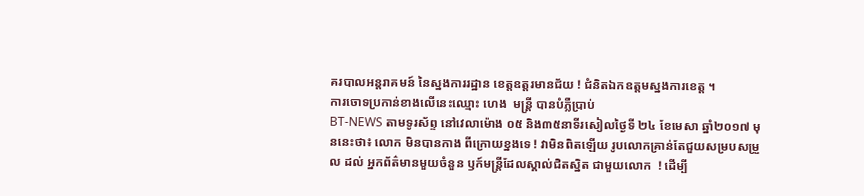គរបាលអន្តរាគមន៍ នៃស្នងការរដ្ឋាន ខេត្តឧត្តរមានជ័យ ! ជំនិតឯកឧត្តមស្នងការខេត្ត ។
ការចោទប្រកាន់ខាងលើនេះឈ្មោះ ហេង  មន្រ្តី បានបំភ្លឺប្រាប់
BT-NEWS តាមទូរស័ព្ទ នៅវេលាម៉ោង ០៥ និង៣៥នាទីរសៀលថ្ងៃទី ២៤ ខែមេសា ឆ្នាំ២០១៧ មុននេះថា៖ លោក មិនបានកាង ពីក្រោយខ្នងទេ ! វាមិនពិតឡើយ រូបលោកគ្រាន់តែជួយសម្របសម្រួល ដល់ អ្នកព័ត៌មានមួយចំនួន ឫក៍មន្រ្តីដែលស្គាល់ជិតស្និត ជាមួយលោក  ! ដើម្បី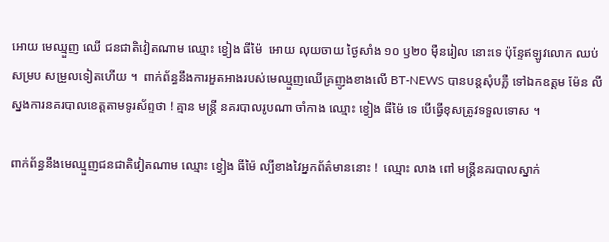អោយ មេឈ្មួញ ឈើ ជនជាតិវៀតណាម ឈ្មោះ ខ្វៀង ធីម៉ៃ  អោយ លុយចាយ ថ្ងៃសាំង ១០ ឫ២០ ម៉ឺនរៀល នោះទេ ប៉ុន្ទែឥឡូវលោក ឈប់សម្រប សម្រួលទៀតហើយ ។  ពាក់ព័ន្ធនឹងការអួតអាងរបស់មេឈ្មួញឈើគ្រញូងខាងលើ BT-NEWS បានបន្តសុំបភ្លឺ ទៅឯកឧត្តម ម៉ែន លី  ស្នងការនគរបាលខេត្តតាមទូរស័ព្ទថា ! គ្មាន មន្រ្តី នគរបាលរូបណា ចាំកាង ឈ្មោះ ខ្វៀង ធីម៉ៃ ទេ បើធ្វើខុសត្រូវទទួលទោស ។

ពាក់ព័ន្ធនឹងមេឈ្មួញជនជាតិវៀតណាម ឈ្មោះ ខ្វៀង ធីម៉ៃ ល្បីខាងវៃអ្នកព័ត៌មាននោះ !  ឈ្មោះ លាង ពៅ មន្រ្តីនគរបាលស្នាក់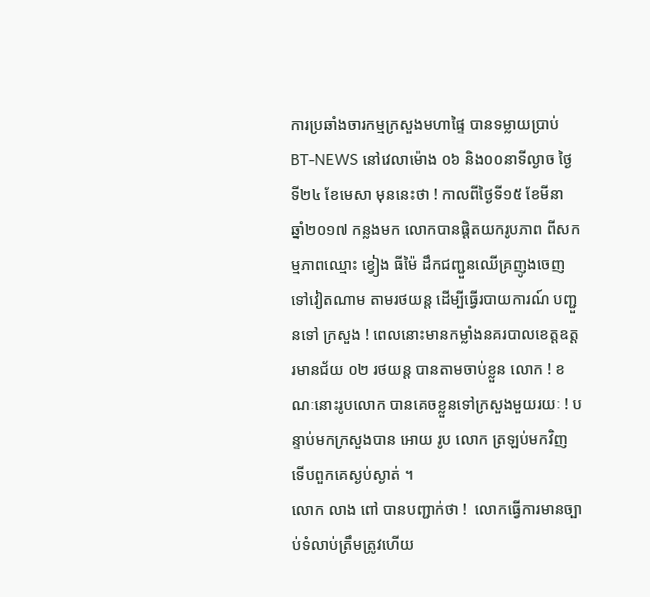ការប្រឆាំងចារកម្មក្រសួងមហាផ្ទៃ បានទម្លាយប្រាប់
BT-NEWS នៅវេលាម៉ោង ០៦ និង០០នាទីល្ងាច ថ្ងៃទី២៤ ខែមេសា មុននេះថា ! កាលពីថ្ងៃទី១៥ ខែមីនា ឆ្នាំ២០១៧ កន្លងមក លោកបានផ្តិតយករូបភាព ពីសកម្មភាពឈ្មោះ ខ្វៀង ធីម៉ៃ ដឹកជញ្ជួនឈើគ្រញូងចេញទៅវៀតណាម តាមរថយន្ត ដើម្បីធ្វើរបាយការណ៍ បញ្ជួនទៅ ក្រសួង ! ពេលនោះមានកម្លាំងនគរបាលខេត្តឧត្តរមានជ័យ ០២ រថយន្ត បានតាមចាប់ខ្លួន លោក ! ខណៈនោះរូបលោក បានគេចខ្លួនទៅក្រសួងមួយរយៈ ! បន្ទាប់មកក្រសួងបាន អោយ រូប លោក ត្រឡប់មកវិញ ទើបពួកគេស្ងប់ស្ងាត់ ។
លោក លាង ពៅ បានបញ្ជាក់ថា !  លោកធ្វើការមានច្បាប់ទំលាប់ត្រឹមត្រូវហើយ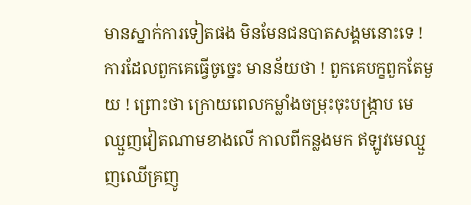មានស្នាក់ការទៀតផង មិនមែនជនបាតសង្គមនោះទេ ! ការដែលពួកគេធ្វើចូច្នេះ មានន័យថា ! ពួកគេបក្ខពួកតែមួយ ! ព្រោះថា ក្រោយពេលកម្លាំងចម្រុះចុះបង្រ្កាប មេឈ្មួញវៀតណាមខាងលើ កាលពីកន្លងមក ឥឡូវមេឈ្មួញឈើគ្រញូ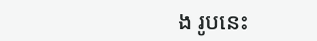ង រូបនេះ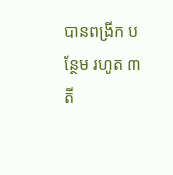បានពង្រីក បន្ថែម រហូត ៣ តី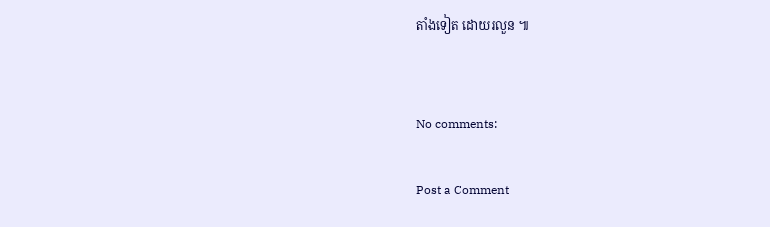តាំងទៀត ដោយរលួន ៕


No comments:

Post a Comment